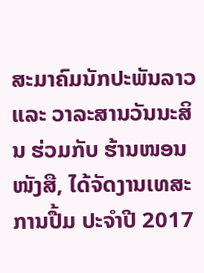ສະມາຄົມນັກປະພັນລາວ ແລະ ວາລະສານວັນນະສິນ ຮ່ວມກັບ ຮ້ານໜອນໜັງສື, ໄດ້ຈັດງານເທສະການປື້ມ ປະຈໍາປີ 2017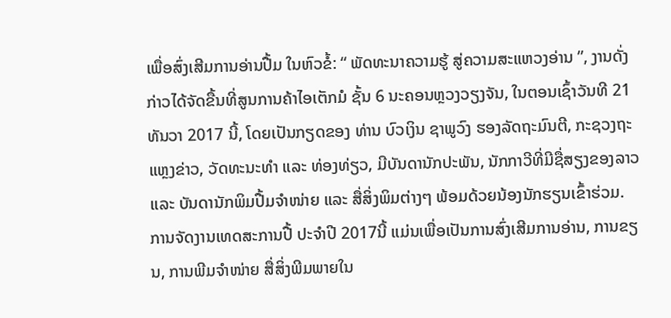ເພື່ອສົ່ງເສີມການອ່ານປື້ມ ໃນຫົວຂໍ້: “ ພັດທະນາຄວາມຮູ້ ສູ່ຄວາມສະແຫວງອ່ານ ”, ງານດັ່ງກ່າວໄດ້ຈັດຂື້ນທີ່ສູນການຄ້າໄອເຕັກມໍ ຊັ້ນ 6 ນະຄອນຫຼວງວຽງຈັນ, ໃນຕອນເຊົ້າວັນທີ 21 ທັນວາ 2017 ນີ້, ໂດຍເປັນກຽດຂອງ ທ່ານ ບົວເງິນ ຊາພູວົງ ຮອງລັດຖະມົນຕີ, ກະຊວງຖະແຫຼງຂ່າວ, ວັດທະນະທໍາ ແລະ ທ່ອງທ່ຽວ, ມີບັນດານັກປະພັນ, ນັກກາວີທີ່ມີຊື່ສຽງຂອງລາວ ແລະ ບັນດານັກພິມປື້ມຈໍາໜ່າຍ ແລະ ສື່ສິ່ງພິມຕ່າງໆ ພ້ອມດ້ວຍນ້ອງນັກຮຽນເຂົ້າຮ່ວມ.
ການຈັດງານເທດສະການປື້ ປະຈໍາປີ 2017ນີ້ ແມ່ນເພື່ອເປັນການສົ່ງເສີມການອ່ານ, ການຂຽນ, ການພີມຈໍາໜ່າຍ ສື່ສິ່ງພີມພາຍໃນ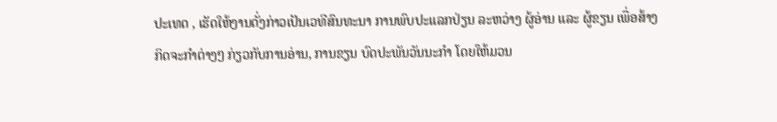ປະເທດ , ເຮັດໃຫ້ງານດັ່ງກ່າວເປັນເວທີສົນທະນາ ການພົບປະແລກປ່ຽນ ລະຫວ່າງ ຜູ້ອ່ານ ແລະ ຜູ້ຂຽນ ເພື່ອສ້າງກິດຈະກໍາຕ່າງໆ ກ່ຽວກັບການອ່ານ, ການຂຽນ ບົດປະພັນວັນນະກໍາ ໂດຍໃຫ້ມວນ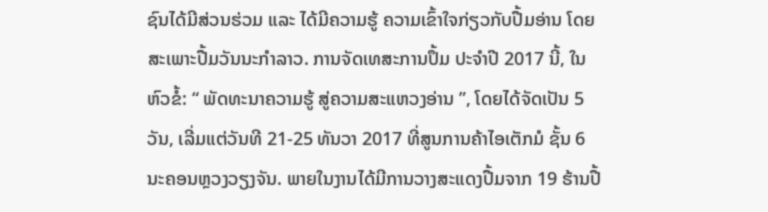ຊົນໄດ້ມີສ່ວນຮ່ວມ ແລະ ໄດ້ມີຄວາມຮູ້ ຄວາມເຂົ້າໃຈກ່ຽວກັບປື້ມອ່ານ ໂດຍສະເພາະປື້ມວັນນະກໍາລາວ. ການຈັດເທສະການປຶ້ມ ປະຈໍາປີ 2017 ນີ້, ໃນຫົວຂໍ້: “ ພັດທະນາຄວາມຮູ້ ສູ່ຄວາມສະແຫວງອ່ານ ”, ໂດຍໄດ້ຈັດເປັນ 5 ວັນ, ເລີ່ມແຕ່ວັນທີ 21-25 ທັນວາ 2017 ທີ່ສູນການຄ້າໄອເຕັກມໍ ຊັ້ນ 6 ນະຄອນຫຼວງວຽງຈັນ. ພາຍໃນງານໄດ້ມີການວາງສະແດງປື້ມຈາກ 19 ຮ້ານປື້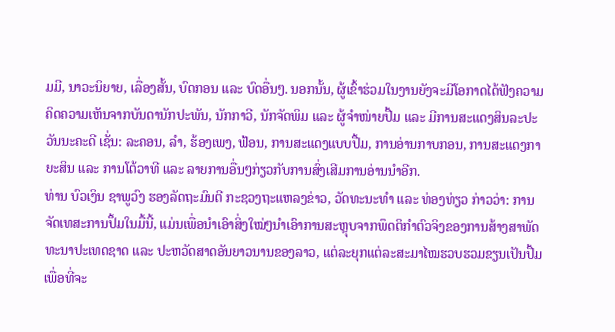ມມີ, ນາວະນິຍາຍ, ເລື່ອງສັ້ນ, ບົດກອນ ແລະ ບົດອື່ນໆ. ນອກນັ້ນ, ຜູ້ເຂົ້າຮ່ວມໃນງານຍັງຈະມີໂອກາດໄດ້ຟັງຄວາມຄິດຄວາມເຫັນຈາກບັນດານັກປະພັນ, ນັກກາວີ, ນັກຈັດພິມ ແລະ ຜູ້ຈໍາໜ່າຍປື້ມ ແລະ ມີການສະແດງສິນລະປະວັນນະຄະດີ ເຊັ່ນ: ລະຄອນ, ລໍາ, ຮ້ອງເພງ, ຟ້ອນ, ການສະແດງແບບປື້ມ, ການອ່ານກາບກອນ, ການສະແດງກາຍະສິນ ແລະ ການໂຕ້ວາທີ ແລະ ລາຍການອື່ນໆກ່ຽວກັບການສົ່ງເສີມການອ່ານນໍາອີກ.
ທ່ານ ບົວເງິນ ຊາພູວົງ ຮອງລັດຖະມົນຕີ ກະຊວງຖະແຫລງຂ່າວ, ວັດທະນະທໍາ ແລະ ທ່ອງທ່ຽວ ກ່າວວ່າ: ການຈັດເທສະການປຶ້ມໃນມື້ນີ້, ແມ່ນເພື່ອນໍາເອົາສິ່ງໃໝ່ໆນໍາເອົາການສະຫຼຸບຈາກພຶດຕິກໍາຕົວຈິງຂອງການສ້າງສາພັດທະນາປະເທດຊາດ ແລະ ປະຫວັດສາດອັນຍາວນານຂອງລາວ, ແຕ່ລະຍຸກແຕ່ລະສະມາໄໝຮວບຮວມຂຽນເປັນປື້ມ ເພື່ອທີ່ຈະ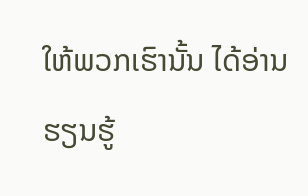ໃຫ້ພວກເຮົານັ້ນ ໄດ້ອ່ານ ຮຽນຮູ້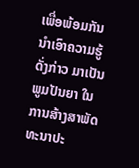ເພື່ອພ້ອມກັນນໍາເອົາຄວາມຮູ້ດັ່ງກ່າວ ມາເປັນພູມປັນຍາ ໃນການສ້າງສາພັດທະນາປະ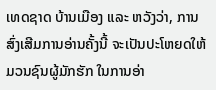ເທດຊາດ ບ້ານເມືອງ ແລະ ຫວັງວ່າ, ການສົ່ງເສີມການອ່ານຄັ້ງນີ້ ຈະເປັນປະໂຫຍດໃຫ້ມວນຊົນຜູ້ມັກຮັກ ໃນການອ່າ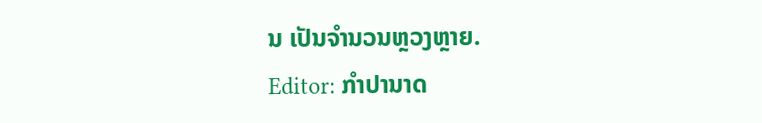ນ ເປັນຈໍານວນຫຼວງຫຼາຍ.
Editor: ກຳປານາດ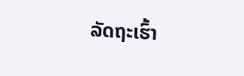ລັດຖະເຮົ້າ